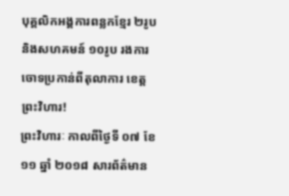បុគ្គលិកអង្គការពន្លកខ្មែរ ២រូប និងសហគមន៍ ១០រូប រងការចោទប្រកាន់ពីតុលាការ ខេត្តព្រះវិហារ!
ព្រះវិហារៈ កាលពីថ្ងៃទី ០៧ ខែ ១១ ឆ្នាំ ២០១៨ សារព័ត៌មាន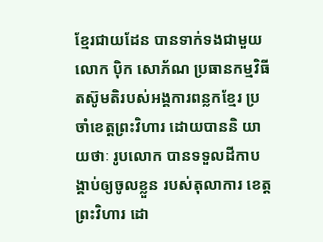ខ្មែរជាយដែន បានទាក់ទងជាមួយ លោក ប៉ិក សោភ័ណ ប្រធានកម្មវិធីតស៊ូមតិរបស់អង្គការពន្លកខ្មែរ ប្រចាំខេត្តព្រះវិហារ ដោយបាននិ យាយថាៈ រូបលោក បានទទួលដីកាបង្គាប់ឲ្យចូលខ្លួន របស់តុលាការ ខេត្តព្រះវិហារ ដោ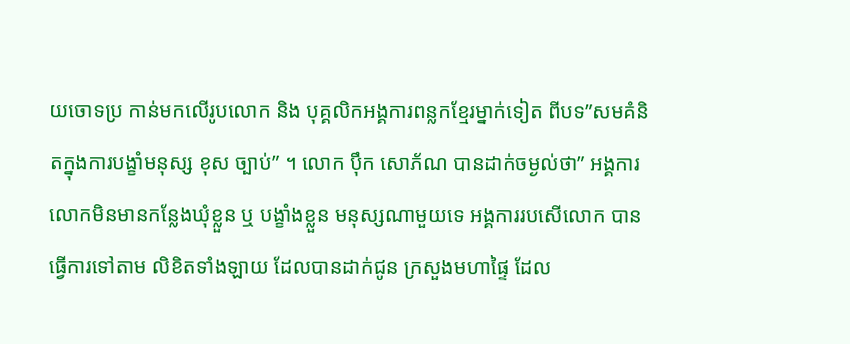យចោទប្រ កាន់មកលើរូបលោក និង បុគ្គលិកអង្គការពន្លកខ្មែរម្នាក់ទៀត ពីបទ”សមគំនិតក្នុងការបង្ខាំមនុស្ស ខុស ច្បាប់” ។ លោក ប៉ឹក សោភ័ណ បានដាក់ចម្ងល់ថា” អង្គការលោកមិនមានកន្លែងឃុំខ្លួន ឬ បង្ខាំងខ្លួន មនុស្សណាមួយទេ អង្គការរបសើលោក បានធ្វើការទៅតាម លិខិតទាំងឡាយ ដែលបានដាក់ជូន ក្រសួងមហាផ្ទៃ ដែល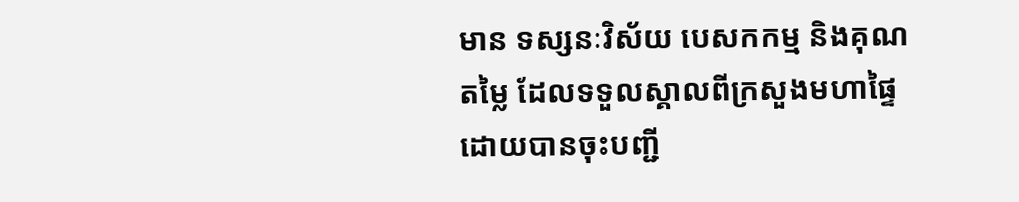មាន ទស្សនៈវិស័យ បេសកកម្ម និងគុណតម្លៃ ដែលទទួលស្គាលពីក្រសួងមហាផ្ទៃ ដោយបានចុះបញ្ជី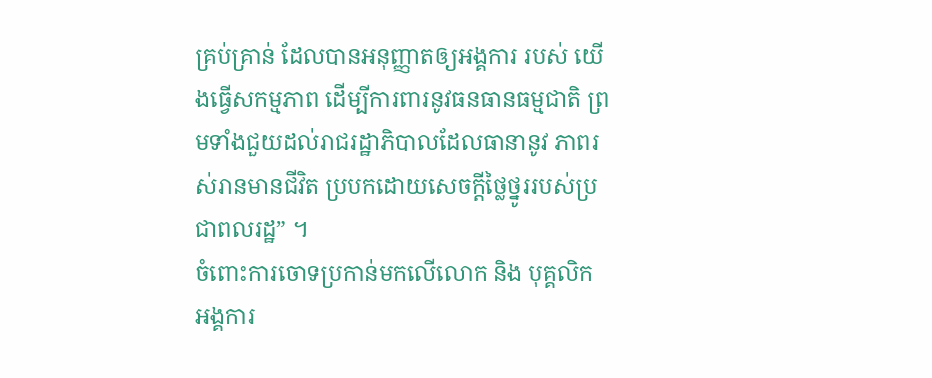គ្រប់គ្រាន់ ដែលបានអនុញ្ញាតឲ្យអង្គការ របស់ យើងធ្វើសកម្មភាព ដើម្បីការពារនូវធនធានធម្មជាតិ ព្រមទាំងជួយដល់រាជរដ្ឋាភិបាលដែលធានានូវ ភាពរស់រានមានជីវិត ប្របកដោយសេចក្តីថ្លៃថ្នូររបស់ប្រជាពលរដ្ឋ” ។
ចំពោះការចោទប្រកាន់មកលើលោក និង បុគ្គលិក អង្គការ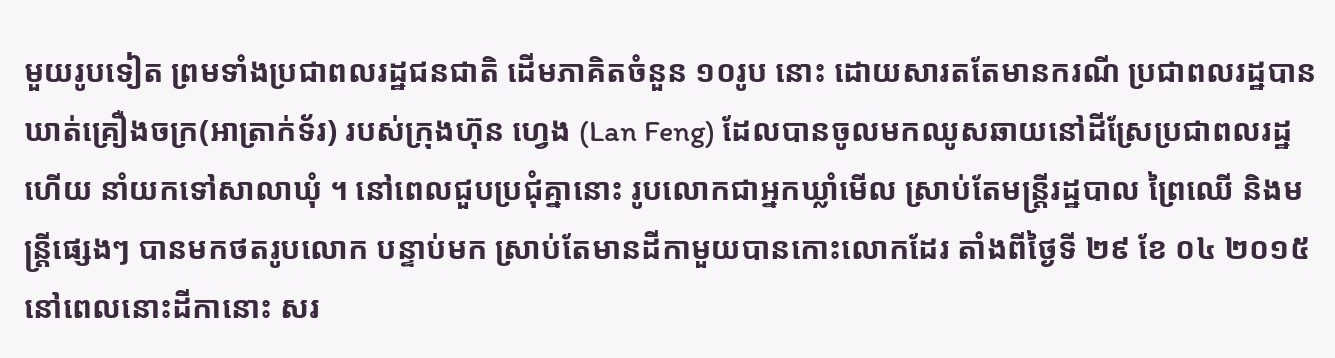មួយរូបទៀត ព្រមទាំងប្រជាពលរដ្ឋជនជាតិ ដើមភាគិតចំនួន ១០រូប នោះ ដោយសារតតែមានករណី ប្រជាពលរដ្ឋបានឃាត់គ្រឿងចក្រ(អាត្រាក់ទ័រ) របស់ក្រុងហ៊ុន ហ្វេង (Lan Feng) ដែលបានចូលមកឈូសឆាយនៅដីស្រែប្រជាពលរដ្ឋ ហើយ នាំយកទៅសាលាឃុំ ។ នៅពេលជួបប្រជុំគ្នានោះ រូបលោកជាអ្នកឃ្លាំមើល ស្រាប់តែមន្រ្តីរដ្ឋបាល ព្រៃឈើ និងមន្ត្រីផ្សេងៗ បានមកថតរូបលោក បន្ទាប់មក ស្រាប់តែមានដីកាមួយបានកោះលោកដែរ តាំងពីថ្ងៃទី ២៩ ខែ ០៤ ២០១៥ នៅពេលនោះដីកានោះ សរ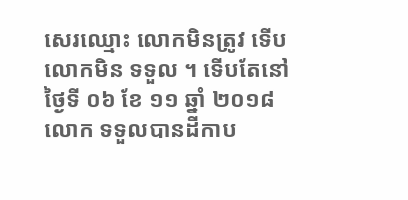សេរឈ្មោះ លោកមិនត្រូវ ទើបលោកមិន ទទួល ។ ទើបតែនៅថ្ងៃទី ០៦ ខែ ១១ ឆ្នាំ ២០១៨ លោក ទទួលបានដីកាប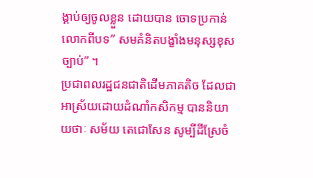ង្គាប់ឲ្យចូលខ្លួន ដោយបាន ចោទប្រកាន់លោកពីបទ” សមគំនិតបង្ខាំងមនុស្សខុសច្បាប់” ។
ប្រជាពលរដ្ឋជនជាតិដើមភាគតិច ដែលជាអាស្រ័យដោយដំណាំកសិកម្ម បាននិយាយថាៈ សម័យ តេជោសែន សូម្បីដីស្រែចំ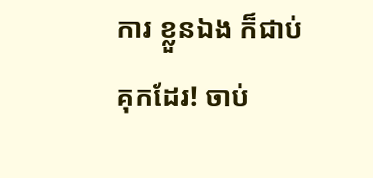ការ ខ្លួនឯង ក៏ជាប់គុកដែរ! ចាប់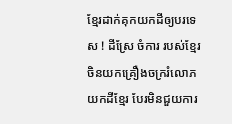ខ្មែរដាក់គុកយកដីឲ្យបរទេស ! ដីស្រែ ចំការ របស់ខ្មែរ ចិនយកគ្រឿងចក្ររំលោភយកដីខ្មែរ បែរមិនជួយការ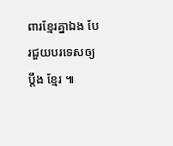ពារខ្មែរគ្នាឯង បែរជួយបរទេសឲ្យប្តឹង ខ្មែរ ៕